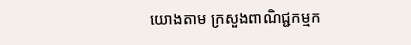យោងតាម ក្រសួងពាណិជ្ជកម្មក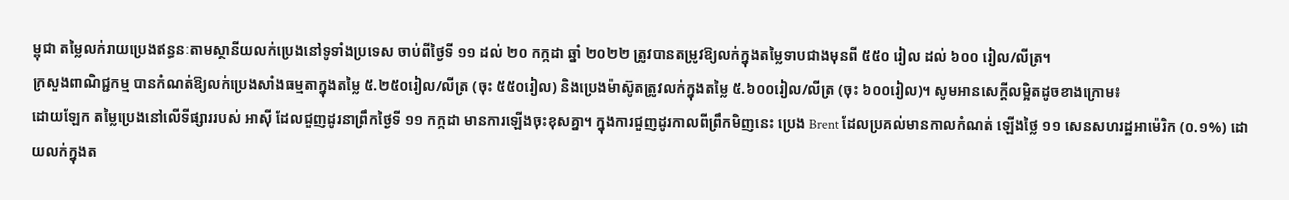ម្ពុជា តម្លៃលក់រាយប្រេងឥន្ធនៈតាមស្ថានីយលក់ប្រេងនៅទូទាំងប្រទេស ចាប់ពីថ្ងៃទី ១១ ដល់ ២០ កក្កដា ឆ្នាំ ២០២២ ត្រូវបានតម្រូវឱ្យលក់ក្នុងតម្លៃទាបជាងមុនពី ៥៥០ រៀល ដល់ ៦០០ រៀល/លីត្រ។
ក្រសួងពាណិជ្ជកម្ម បានកំណត់ឱ្យលក់ប្រេងសាំងធម្មតាក្នុងតម្លៃ ៥.២៥០រៀល/លីត្រ (ចុះ ៥៥០រៀល) និងប្រេងម៉ាស៊ូតត្រូវលក់ក្នុងតម្លៃ ៥.៦០០រៀល/លីត្រ (ចុះ ៦០០រៀល)។ សូមអានសេក្ដីលម្អិតដូចខាងក្រោម៖
ដោយឡែក តម្លៃប្រេងនៅលើទីផ្សាររបស់ អាស៊ី ដែលជួញដូរនាព្រឹកថ្ងៃទី ១១ កក្កដា មានការឡើងចុះខុសគ្នា។ ក្នុងការជួញដូរកាលពីព្រឹកមិញនេះ ប្រេង Brent ដែលប្រគល់មានកាលកំណត់ ឡើងថ្លៃ ១១ សេនសហរដ្ឋអាម៉េរិក (០.១%) ដោយលក់ក្នុងត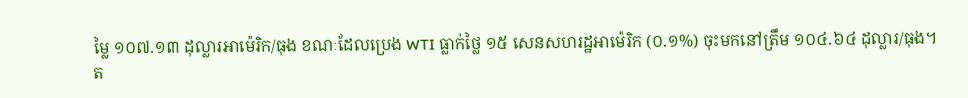ម្លៃ ១០៧.១៣ ដុល្លារអាម៉េរិក/ធុង ខណៈដែលប្រេង WTI ធ្លាក់ថ្លៃ ១៥ សេនសហរដ្ឋអាម៉េរិក (០.១%) ចុះមកនៅត្រឹម ១០៤.៦៤ ដុល្លារ/ធុង។
ត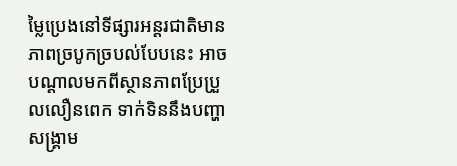ម្លៃប្រេងនៅទីផ្សារអន្តរជាតិមានភាពច្របូកច្របល់បែបនេះ អាចបណ្ដាលមកពីស្ថានភាពប្រែប្រួលលឿនពេក ទាក់ទិននឹងបញ្ហាសង្គ្រាម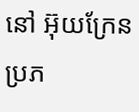នៅ អ៊ុយក្រែន ប្រភ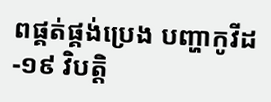ពផ្គត់ផ្គង់ប្រេង បញ្ហាកូវីដ-១៩ វិបត្តិ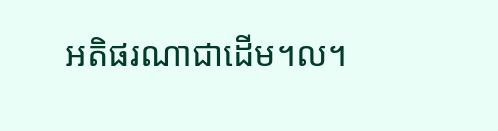អតិផរណាជាដើម។ល។